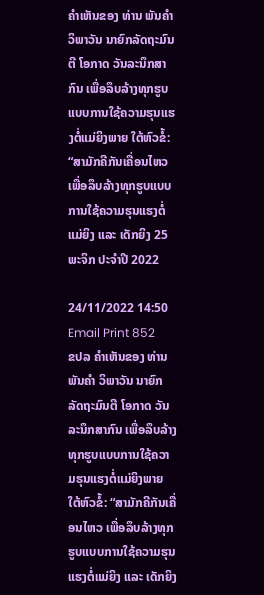ຄໍາເຫັນຂອງ ທ່ານ ພັນຄຳ ວິພາວັນ ນາຍົກລັດຖະມົນຕີ ໂອກາດ ວັນລະນຶກສາກົນ ເພື່ອລຶບລ້າງທຸກຮູບແບບການໃຊ້ຄວາມຮຸນແຮງຕໍ່ແມ່ຍິງພາຍ ໃຕ້ຫົວຂໍ້: “ສາມັກຄີກັນເຄື່ອນໄຫວ ເພື່ອລຶບລ້າງທຸກຮູບແບບການໃຊ້ຄວາມຮຸນແຮງຕໍ່ແມ່ຍິງ ແລະ ເດັກຍິງ 25 ພະຈິກ ປະຈຳປີ 2022

24/11/2022 14:50
Email Print 852
ຂປລ ຄໍາເຫັນຂອງ ທ່ານ ພັນຄຳ ວິພາວັນ ນາຍົກລັດຖະມົນຕີ ໂອກາດ ວັນລະນຶກສາກົນ ເພື່ອລຶບລ້າງທຸກຮູບແບບການໃຊ້ຄວາມຮຸນແຮງຕໍ່ແມ່ຍິງພາຍ ໃຕ້ຫົວຂໍ້: “ສາມັກຄີກັນເຄື່ອນໄຫວ ເພື່ອລຶບລ້າງທຸກຮູບແບບການໃຊ້ຄວາມຮຸນແຮງຕໍ່ແມ່ຍິງ ແລະ ເດັກຍິງ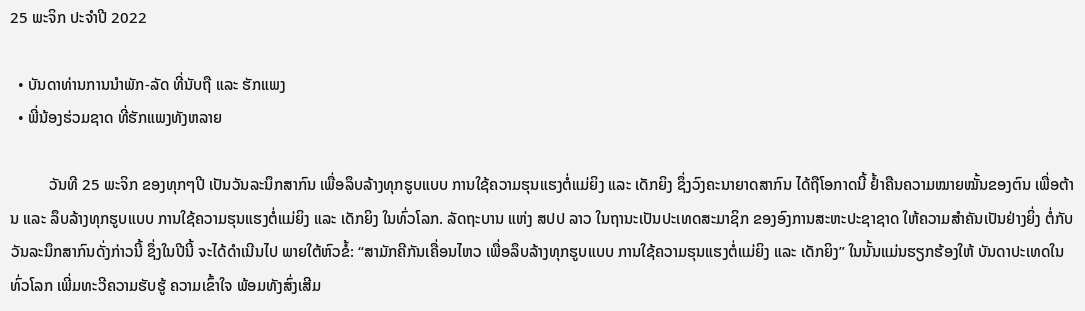25 ພະຈິກ ປະຈຳປີ 2022

  • ບັນດາທ່ານການນຳພັກ-ລັດ ທີ່ນັບຖື ແລະ ຮັກແພງ
  • ພີ່ນ້ອງຮ່ວມຊາດ ທີ່ຮັກແພງທັງຫລາຍ

          ວັນທີ 25 ພະຈິກ ຂອງທຸກໆປີ ເປັນວັນລະນຶກສາກົນ ເພື່ອລຶບລ້າງທຸກຮູບແບບ ການໃຊ້ຄວາມຮຸນແຮງຕໍ່ແມ່ຍິງ ແລະ ເດັກຍິງ ຊຶ່ງວົງຄະນາຍາດສາກົນ ໄດ້ຖືໂອກາດນີ້ ຢໍ້າຄືນຄວາມໝາຍໝັ້ນຂອງຕົນ ເພື່ອຕ້ານ ແລະ ລຶບລ້າງທຸກຮູບແບບ ການໃຊ້ຄວາມຮຸນແຮງຕໍ່ແມ່ຍິງ ແລະ ເດັກຍິງ ໃນທົ່ວໂລກ. ລັດຖະບານ ແຫ່ງ ສປປ ລາວ ໃນຖານະເປັນປະເທດສະມາຊິກ ຂອງອົງການສະຫະປະຊາຊາດ ໃຫ້ຄວາມສໍາຄັນເປັນຢ່າງຍິ່ງ ຕໍ່ກັບວັນລະນຶກສາກົນດັ່ງກ່າວນີ້ ຊຶ່ງໃນປີນີ້ ຈະໄດ້ດໍາເນີນໄປ ພາຍໃຕ້ຫົວຂໍ້: “ສາມັກຄີກັນເຄື່ອນໄຫວ ເພື່ອລຶບລ້າງທຸກຮູບແບບ ການໃຊ້ຄວາມຮຸນແຮງຕໍ່ແມ່ຍິງ ແລະ ເດັກຍິງ” ໃນນັ້ນແມ່ນຮຽກຮ້ອງໃຫ້ ບັນດາປະເທດໃນທົ່ວໂລກ ເພີ່ມທະວີຄວາມຮັບຮູ້ ຄວາມເຂົ້າໃຈ ພ້ອມທັງສົ່ງເສີມ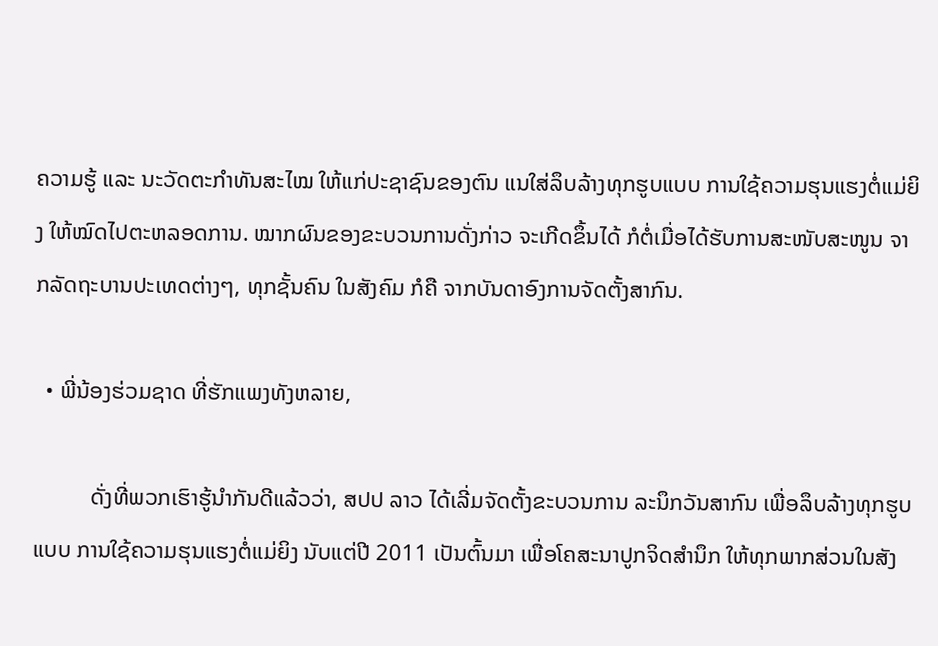ຄວາມຮູ້ ແລະ ນະວັດຕະກຳທັນສະໄໝ ໃຫ້ແກ່ປະຊາຊົນຂອງຕົນ ແນໃສ່ລຶບລ້າງທຸກຮູບແບບ ການໃຊ້ຄວາມຮຸນແຮງຕໍ່ແມ່ຍິງ ໃຫ້ໝົດໄປຕະຫລອດການ. ໝາກຜົນຂອງຂະບວນການດັ່ງກ່າວ ຈະເກີດຂຶ້ນໄດ້ ກໍຕໍ່ເມື່ອໄດ້ຮັບການສະໜັບສະໜູນ ຈາກລັດຖະບານປະເທດຕ່າງໆ, ທຸກຊັ້ນຄົນ ໃນສັງຄົມ ກໍຄື ຈາກບັນດາອົງການຈັດຕັ້ງສາກົນ.

  • ພີ່ນ້ອງຮ່ວມຊາດ ທີ່ຮັກແພງທັງຫລາຍ,

          ດັ່ງທີ່ພວກເຮົາຮູ້ນໍາກັນດີແລ້ວວ່າ, ສປປ ລາວ ໄດ້ເລີ່ມຈັດຕັ້ງຂະບວນການ ລະນຶກວັນສາກົນ ເພື່ອລຶບລ້າງທຸກຮູບແບບ ການໃຊ້ຄວາມຮຸນແຮງຕໍ່ແມ່ຍິງ ນັບແຕ່ປີ 2011 ເປັນຕົ້ນມາ ເພື່ອໂຄສະນາປູກຈິດສໍານຶກ ໃຫ້ທຸກພາກສ່ວນໃນສັງ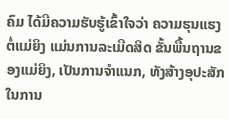ຄົມ ໄດ້ມີຄວາມຮັບຮູ້ເຂົ້າໃຈວ່າ ຄວາມຮຸນແຮງຕໍ່ແມ່ຍິງ ແມ່ນການລະເມີດສິດ ຂັ້ນພື້ນຖານຂອງແມ່ຍິງ, ເປັນການຈຳແນກ, ທັງສ້າງອຸປະສັກ ໃນການ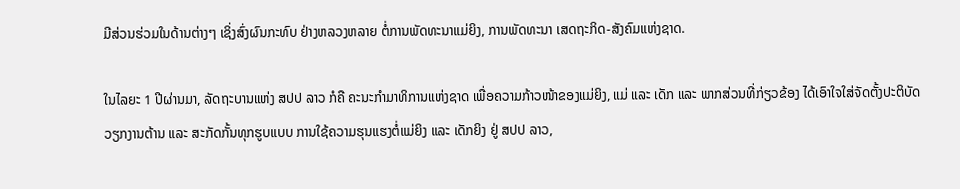ມີສ່ວນຮ່ວມໃນດ້ານຕ່າງໆ ເຊິ່ງສົ່ງຜົນກະທົບ ຢ່າງຫລວງຫລາຍ ຕໍ່ການພັດທະນາແມ່ຍິງ, ການພັດທະນາ ເສດຖະກິດ-ສັງຄົມແຫ່ງຊາດ.

ໃນໄລຍະ 1 ປີຜ່ານມາ, ລັດຖະບານແຫ່ງ ສປປ ລາວ ກໍຄື ຄະນະກໍາມາທິການແຫ່ງຊາດ ເພື່ອຄວາມກ້າວໜ້າຂອງແມ່ຍິງ, ແມ່ ແລະ ເດັກ ແລະ ພາກສ່ວນທີ່ກ່ຽວຂ້ອງ ໄດ້ເອົາໃຈໃສ່ຈັດຕັ້ງປະຕິບັດ ວຽກງານຕ້ານ ແລະ ສະກັດກັ້ນທຸກຮູບແບບ ການໃຊ້ຄວາມຮຸນແຮງຕໍ່ແມ່ຍິງ ແລະ ເດັກຍິງ ຢູ່ ສປປ ລາວ,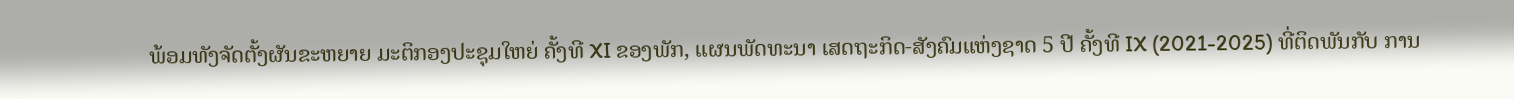ພ້ອມທັງຈັດຕັ້ງຜັນຂະຫຍາຍ ມະຕິກອງປະຊຸມໃຫຍ່ ຄັ້ງທີ XI ຂອງພັກ, ແຜນພັດທະນາ ເສດຖະກິດ-ສັງຄົມແຫ່ງຊາດ 5 ປີ ຄັ້ງທີ IX (2021-2025) ທີ່ຕິດພັນກັບ ການ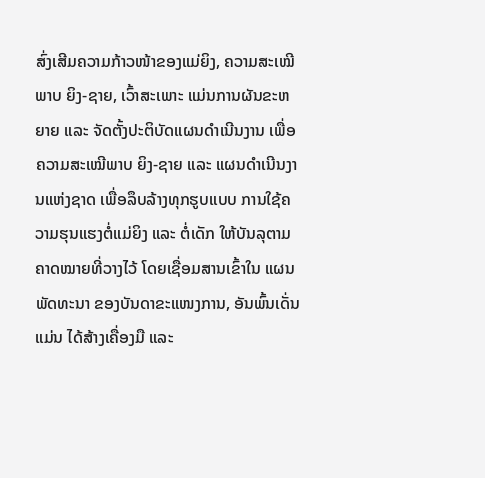ສົ່ງເສີມຄວາມກ້າວໜ້າຂອງແມ່ຍິງ, ຄວາມສະເໝີພາບ ຍິງ-ຊາຍ, ເວົ້າສະເພາະ ແມ່ນການຜັນຂະຫຍາຍ ແລະ ຈັດຕັ້ງປະຕິບັດແຜນດຳເນີນງານ ເພື່ອຄວາມສະເໝີພາບ ຍິງ-ຊາຍ ແລະ ແຜນດຳເນີນງານແຫ່ງຊາດ ເພື່ອລຶບລ້າງທຸກຮູບແບບ ການໃຊ້ຄວາມຮຸນແຮງຕໍ່ແມ່ຍິງ ແລະ ຕໍ່ເດັກ ໃຫ້ບັນລຸຕາມຄາດໝາຍທີ່ວາງໄວ້ ໂດຍເຊື່ອມສານເຂົ້າໃນ ແຜນພັດທະນາ ຂອງບັນດາຂະແໜງການ, ອັນພົ້ນເດັ່ນແມ່ນ ໄດ້ສ້າງເຄື່ອງມື ແລະ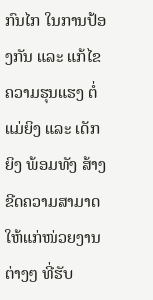ກົນໄກ ໃນການປ້ອງກັນ ແລະ ແກ້ໄຂຄວາມຮຸນແຮງ ຕໍ່ແມ່ຍິງ ແລະ ເດັກຍິງ ພ້ອມທັງ ສ້າງຂີດຄວາມສາມາດ ໃຫ້ແກ່ໜ່ວຍງານຕ່າງໆ ທີ່ຮັບ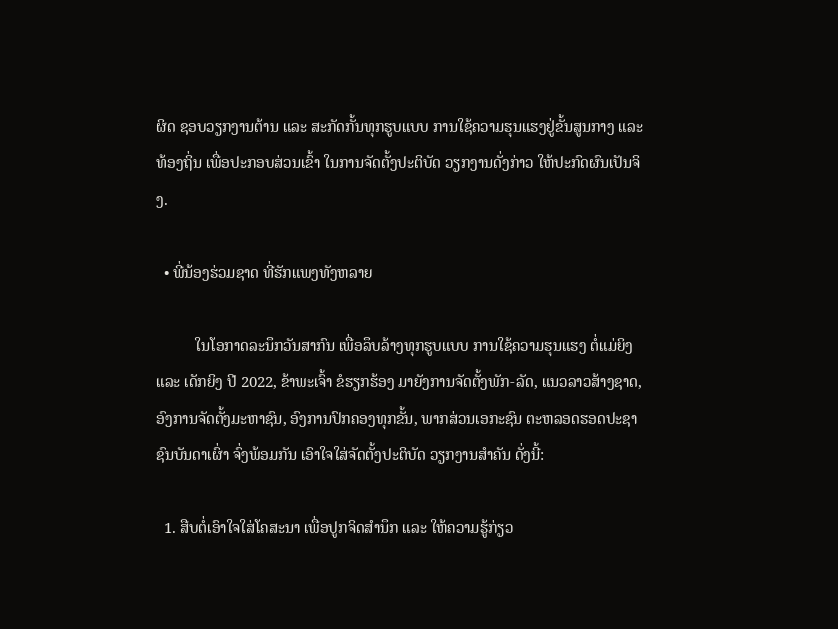ຜິດ ຊອບວຽກງານຕ້ານ ແລະ ສະກັດກັ້ນທຸກຮູບແບບ ການໃຊ້ຄວາມຮຸນແຮງຢູ່ຂັ້ນສູນກາງ ແລະ ທ້ອງຖິ່ນ ເພື່ອປະກອບສ່ວນເຂົ້າ ໃນການຈັດຕັ້ງປະຕິບັດ ວຽກງານດັ່ງກ່າວ ໃຫ້ປະກົດຜົນເປັນຈິງ.

  • ພີ່ນ້ອງຮ່ວມຊາດ ທີ່ຮັກແພງທັງຫລາຍ

          ໃນໂອກາດລະນຶກວັນສາກົນ ເພື່ອລຶບລ້າງທຸກຮູບແບບ ການໃຊ້ຄວາມຮຸນແຮງ ຕໍ່ແມ່ຍິງ ແລະ ເດັກຍິງ ປີ 2022, ຂ້າພະເຈົ້າ ຂໍຮຽກຮ້ອງ ມາຍັງການຈັດຕັ້ງພັກ-ລັດ, ແນວລາວສ້າງຊາດ, ອົງການຈັດຕັ້ງມະຫາຊົນ, ອົງການປົກຄອງທຸກຂັ້ນ, ພາກສ່ວນເອກະຊົນ ຕະຫລອດຮອດປະຊາຊົນບັນດາເຜົ່າ ຈົ່ງພ້ອມກັນ ເອົາໃຈໃສ່ຈັດຕັ້ງປະຕິບັດ ວຽກງານສຳຄັນ ດັ່ງນີ້:

  1. ສືບຕໍ່ເອົາໃຈໃສ່ໂຄສະນາ ເພື່ອປູກຈິດສຳນຶກ ແລະ ໃຫ້ຄວາມຮູ້ກ່ຽວ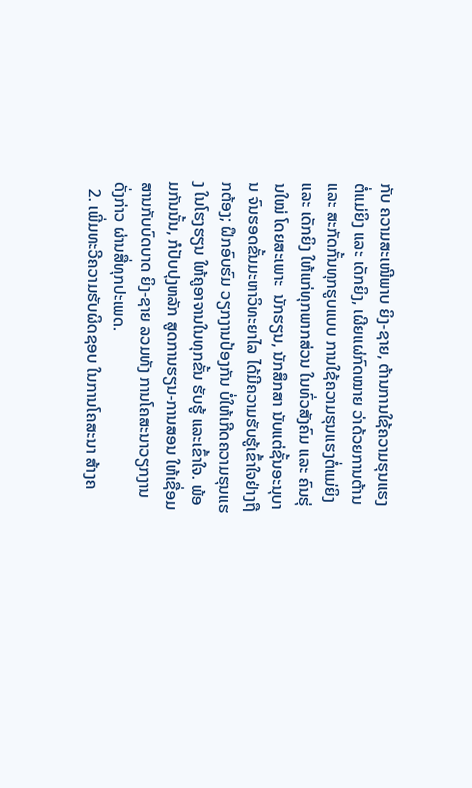ກັບ ຄວາມສະເໜີພາບ ຍິງ-ຊາຍ, ຕ້ານການໃຊ້ຄວາມຮຸນແຮງຕໍ່ແມ່ຍິງ ແລະ ເດັກຍິງ, ເຜີຍແຜ່ກົດໝາຍ ວ່າດ້ວຍການຕ້ານ ແລະ ສະກັດກັ້ນທຸກຮູບແບບ ການໃຊ້ຄວາມຮຸນແຮງຕໍ່ແມ່ຍິງ ແລະ ເດັກຍິງ ໃຫ້ແກ່ທຸກພາກສ່ວນ ໃນທົ່ວສັງຄົມ ແລະ ຄົນຮຸ່ນໃໝ່ ໂດຍສະເພາະ  ນັກຮຽນ, ນັກສຶກສາ ນັບແຕ່ຊັ້ນອະນຸບານ ຈົນຮອດຂັ້ນມະຫາວິທະຍາໄລ ໄດ້ມີຄວາມຮັບຮູ້ເຂົ້າໃຈຢ່າງຖືກຕ້ອງ; ຝຶກອົບຮົມ ວຽກງານປ້ອງກັນ ບໍ່ໃຫ້ເກີດຄວາມຮຸນແຮງ ໃນໂຮງຮຽນ ໃຫ້ຄູອາຈານໃນທຸກຂັ້ນ ຮັບຮູ້ ແລະເຂົ້າໃຈ. ພ້ອມກັນນັ້ນ, ກໍປັບປຸງຫລັກ ສູດການຮຽນ-ການສອນ ໃຫ້ເຊື່ອມສານກັບບົດບາດ ຍິງ-ຊາຍ ລວມທັງ ການໂຄສະນາວຽກງານດັ່ງກ່າວ ຜ່ານສື່ທຸກປະເພດ.
  2. ເພີ່ມທະວີຄວາມຮັບຜິດຊອບ ໃນການໂຄສະນາ ສ້າງຄ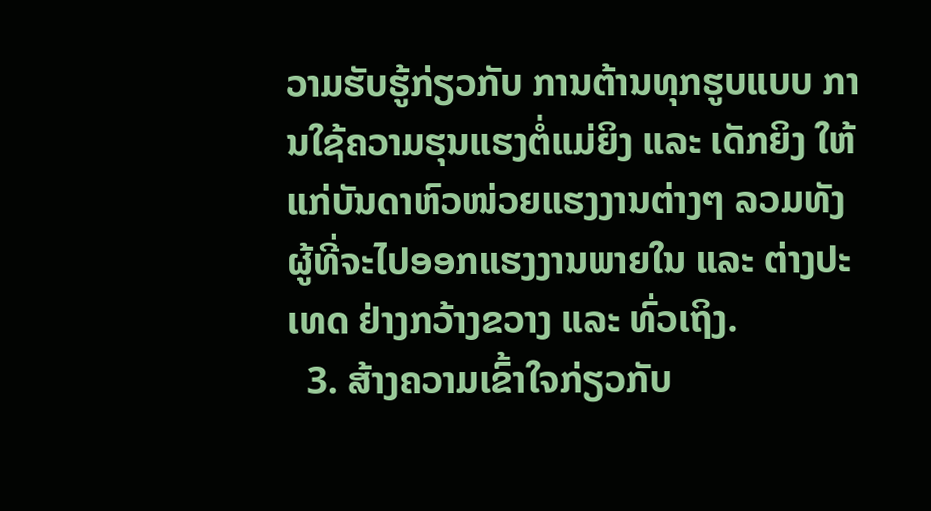ວາມຮັບຮູ້ກ່ຽວກັບ ການຕ້ານທຸກຮູບແບບ ການໃຊ້ຄວາມຮຸນແຮງຕໍ່ແມ່ຍິງ ແລະ ເດັກຍິງ ໃຫ້ແກ່ບັນດາຫົວໜ່ວຍແຮງງານຕ່າງໆ ລວມທັງ ຜູ້ທີ່ຈະໄປອອກແຮງງານພາຍໃນ ແລະ ຕ່າງປະເທດ ຢ່າງກວ້າງຂວາງ ແລະ ທົ່ວເຖິງ.
  3. ສ້າງຄວາມເຂົ້າໃຈກ່ຽວກັບ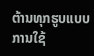ຕ້ານທຸກຮູບແບບ ການໃຊ້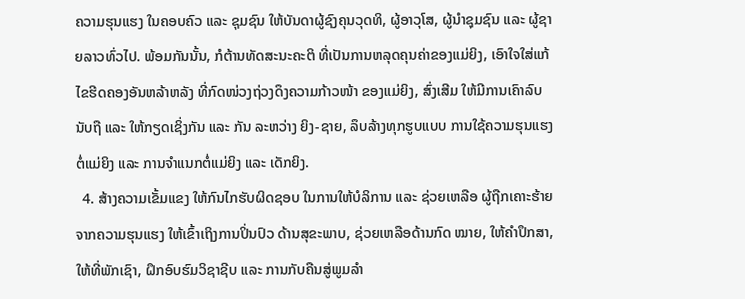ຄວາມຮຸນແຮງ ໃນຄອບຄົວ ແລະ ຊຸມຊົນ ໃຫ້ບັນດາຜູ້ຊົງຄຸນວຸດທິ, ຜູ້ອາວຸໂສ, ຜູ້ນຳຊຸມຊົນ ແລະ ຜູ້ຊາຍລາວທົ່ວໄປ. ພ້ອມກັນນັ້ນ, ກໍຕ້ານທັດສະນະຄະຕິ ທີ່ເປັນການຫລຸດຄຸນຄ່າຂອງແມ່ຍິງ, ເອົາໃຈໃສ່ແກ້ໄຂຮີດຄອງອັນຫລ້າຫລັງ ທີ່ກົດໜ່ວງຖ່ວງດຶງຄວາມກ້າວໜ້າ ຂອງແມ່ຍິງ, ສົ່ງເສີມ ໃຫ້ມີການເຄົາລົບນັບຖື ແລະ ໃຫ້ກຽດເຊິ່ງກັນ ແລະ ກັນ ລະຫວ່າງ ຍິງ-ຊາຍ, ລຶບລ້າງທຸກຮູບແບບ ການໃຊ້ຄວາມຮຸນແຮງ ຕໍ່ແມ່ຍິງ ແລະ ການຈຳແນກຕໍ່ແມ່ຍິງ ແລະ ເດັກຍິງ.
  4. ສ້າງຄວາມເຂັ້ມແຂງ ໃຫ້ກົນໄກຮັບຜິດຊອບ ໃນການໃຫ້ບໍລິການ ແລະ ຊ່ວຍເຫລືອ ຜູ້ຖືກເຄາະຮ້າຍ ຈາກຄວາມຮຸນແຮງ ໃຫ້ເຂົ້າເຖິງການປິ່ນປົວ ດ້ານສຸຂະພາບ, ຊ່ວຍເຫລືອດ້ານກົດ ໝາຍ, ໃຫ້ຄຳປຶກສາ, ໃຫ້ທີ່ພັກເຊົາ, ຝຶກອົບຮົມວິຊາຊີບ ແລະ ການກັບຄືນສູ່ພູມລຳ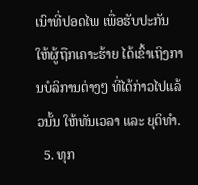ເນົາທີ່ປອດໄພ ເພື່ອຮັບປະກັນ ໃຫ້ຜູ້ຖືກເຄາະຮ້າຍ ໄດ້ເຂົ້າເຖິງການບໍລິການຕ່າງໆ ທີ່ໄດ້ກ່າວໄປແລ້ວນັ້ນ ໃຫ້ທັນເວລາ ແລະ ຍຸຕິທຳ.
  5. ທຸກ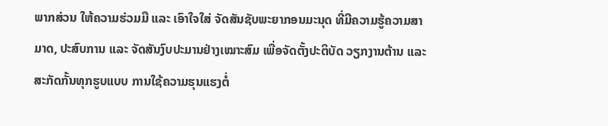ພາກສ່ວນ ໃຫ້ຄວາມຮ່ວມມື ແລະ ເອົາໃຈໃສ່ ຈັດສັນຊັບພະຍາກອນມະນຸດ ທີ່ມີຄວາມຮູ້ຄວາມສາມາດ, ປະສົບການ ແລະ ຈັດສັນງົບປະມານຢ່າງເໝາະສົມ ເພື່ອຈັດຕັ້ງປະຕິບັດ ວຽກງານຕ້ານ ແລະ ສະກັດກັ້ນທຸກຮູບແບບ ການໃຊ້ຄວາມຮຸນແຮງຕໍ່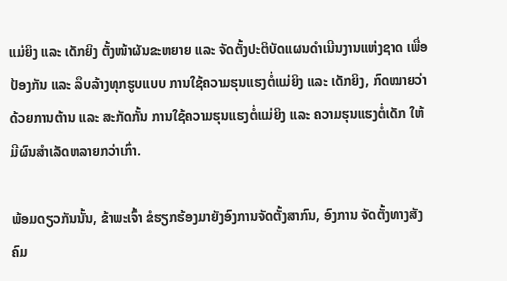ແມ່ຍິງ ແລະ ເດັກຍິງ ຕັ້ງໜ້າຜັນຂະຫຍາຍ ແລະ ຈັດຕັ້ງປະຕິບັດແຜນດຳເນີນງານແຫ່ງຊາດ ເພື່ອປ້ອງກັນ ແລະ ລຶບລ້າງທຸກຮູບແບບ ການໃຊ້ຄວາມຮຸນແຮງຕໍ່ແມ່ຍິງ ແລະ ເດັກຍິງ, ກົດໝາຍວ່າດ້ວຍການຕ້ານ ແລະ ສະກັດກັ້ນ ການໃຊ້ຄວາມຮຸນແຮງຕໍ່ແມ່ຍິງ ແລະ ຄວາມຮຸນແຮງຕໍ່ເດັກ ໃຫ້ມີຜົນສຳເລັດຫລາຍກວ່າເກົ່າ.

ພ້ອມດຽວກັນນັ້ນ, ຂ້າພະເຈົ້າ ຂໍຮຽກຮ້ອງມາຍັງອົງການຈັດຕັ້ງສາກົນ, ອົງການ ຈັດຕັ້ງທາງສັງຄົມ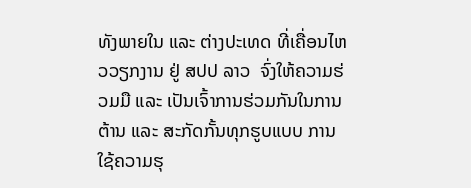ທັງພາຍໃນ ແລະ ຕ່າງປະເທດ ທີ່ເຄື່ອນໄຫວວຽກງານ ຢູ່ ສປປ ລາວ  ຈົ່ງໃຫ້ຄວາມຮ່ວມມື ແລະ ເປັນເຈົ້າການຮ່ວມກັນໃນການຕ້ານ ແລະ ສະກັດກັ້ນທຸກຮູບແບບ ການໃຊ້ຄວາມຮຸ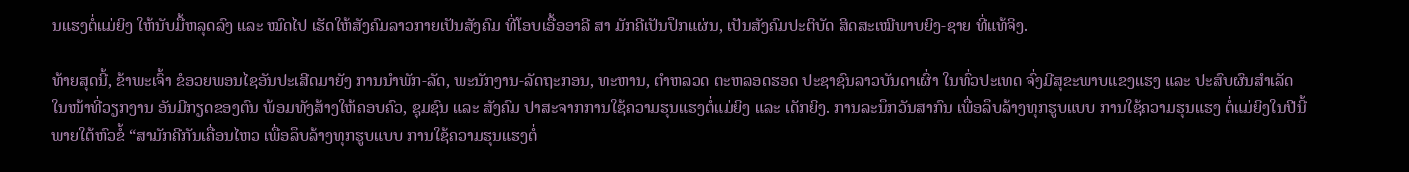ນແຮງຕໍ່ແມ່ຍິງ ໃຫ້ນັບມື້ຫລຸດລົງ ແລະ ໝົດໄປ ເຮັດໃຫ້ສັງຄົມລາວກາຍເປັນສັງຄົມ ທີ່ໂອບເອື້ອອາລີ ສາ ມັກຄີເປັນປຶກແຜ່ນ, ເປັນສັງຄົມປະຕິບັດ ສິດສະເໝີພາບຍິງ-ຊາຍ ທີ່ແທ້ຈິງ.

ທ້າຍສຸດນີ້, ຂ້າພະເຈົ້າ ຂໍອວຍພອນໄຊອັນປະເສີດມາຍັງ ການນຳພັກ-ລັດ, ພະນັກງານ-ລັດຖະກອນ, ທະຫານ, ຕໍາຫລວດ ຕະຫລອດຮອດ ປະຊາຊົນລາວບັນດາເຜົ່າ ໃນທົ່ວປະເທດ ຈົ່ງມີສຸຂະພາບແຂງແຮງ ແລະ ປະສົບຜົນສຳເລັດ ໃນໜ້າທີ່ວຽກງານ ອັນມີກຽດຂອງຕົນ ພ້ອມທັງສ້າງໃຫ້ຄອບຄົວ, ຊຸມຊົນ ແລະ ສັງຄົມ ປາສະຈາກການໃຊ້ຄວາມຮຸນແຮງຕໍ່ແມ່ຍິງ ແລະ ເດັກຍິງ. ການລະນຶກວັນສາກົນ ເພື່ອລຶບລ້າງທຸກຮູບແບບ ການໃຊ້ຄວາມຮຸນແຮງ ຕໍ່ແມ່ຍິງໃນປີນີ້ ພາຍໃຕ້ຫົວຂໍ້ “ສາມັກຄີກັນເຄື່ອນໄຫວ ເພື່ອລຶບລ້າງທຸກຮູບແບບ ການໃຊ້ຄວາມຮຸນແຮງຕໍ່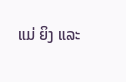ແມ່ ຍິງ ແລະ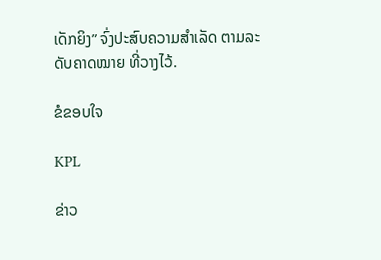ເດັກຍິງ” ຈົ່ງປະສົບຄວາມສຳເລັດ ຕາມລະດັບຄາດໝາຍ ທີ່ວາງໄວ້.

ຂໍຂອບໃຈ

KPL

ຂ່າວ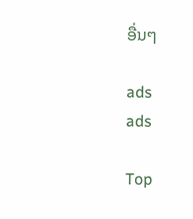ອື່ນໆ

ads
ads

Top